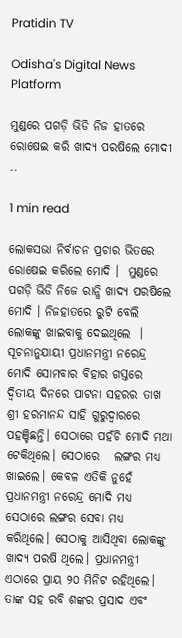Pratidin TV

Odisha's Digital News Platform

ମୁଣ୍ଡରେ ପଗଡ଼ି ଭିଡି ନିଜ ହାତରେ ରୋଷେଇ କରି ଖାଦ୍ୟ ପରଷିଲେ ମୋଦୀ ..

1 min read

ଲୋକସଭା ନିର୍ବାଚନ ପ୍ରଚାର ଭିତରେ ରୋଷେଇ କରିଲେ ମୋଦି ।  ମୁଣ୍ଡରେ ପଗଡ଼ି ଭିଡି ନିଜେ ରାନ୍ଧି ଖାଦ୍ୟ ପରଷିଲେ  ମୋଦି । ନିଜହାତରେ ରୁଟି ବେଲି ଲୋକଙ୍କୁ ଖାଇବାକୁ ଦେଇଥିଲେ  । ସୂଚନାନୁଯାୟୀ ପ୍ରଧାନମନ୍ତ୍ରୀ ନରେନ୍ଦ୍ର ମୋଦି ସୋମବାର ବିହାର ଗସ୍ତରେ  ଦ୍ୱିତୀୟ ଦିନରେ ପାଟନା ସହରର ତାଖ ଶ୍ରୀ ହରମାନନ୍ଦ ସାହି ଗୁରୁଦ୍ୱାରରେ ପହଞ୍ଚିଛନ୍ତି। ସେଠାରେ ପହଁଚି ମୋଦି ମଥା ଟେକିଥିଲେ। ସେଠାରେ   ଲଙ୍ଗର ମଧ୍ୟ ଖାଇଲେ। କେବଳ ଏତିକି ନୁହେଁ ପ୍ରଧାନମନ୍ତ୍ରୀ ନରେନ୍ଦ୍ର ମୋଦି ମଧ୍ୟ ସେଠାରେ ଲଙ୍ଗର ସେବା ମଧ୍ୟ କରିଥିଲେ। ସେଠାକୁ ଆସିଥିବା ଲୋକଙ୍କୁ ଖାଦ୍ୟ ପରଷି ଥିଲେ। ପ୍ରଧାନମନ୍ତ୍ରୀ ଏଠାରେ ପ୍ରାୟ ୨୦ ମିନିଟ ରହିଥିଲେ। ତାଙ୍କ ସହ ରବି ଶଙ୍କର ପ୍ରସାଦ ଏବଂ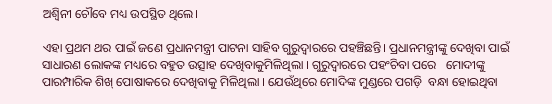ଅଶ୍ୱିନୀ ଚୌବେ ମଧ୍ୟ ଉପସ୍ଥିତ ଥିଲେ।

ଏହା ପ୍ରଥମ ଥର ପାଇଁ ଜଣେ ପ୍ରଧାନମନ୍ତ୍ରୀ ପାଟନା ସାହିବ ଗୁରୁଦ୍ୱାରରେ ପହଞ୍ଚିଛନ୍ତି। ପ୍ରଧାନମନ୍ତ୍ରୀଙ୍କୁ ଦେଖିବା ପାଇଁ ସାଧାରଣ ଲୋକଙ୍କ ମଧ୍ୟରେ ବହୁତ ଉତ୍ସାହ ଦେଖିବାକୁମିଳିଥିଲା । ଗୁରୁଦ୍ୱାରରେ ପହଂଚିବା ପରେ   ମୋଦୀଙ୍କୁ ପାରମ୍ପାରିକ ଶିଖ୍ ପୋଷାକରେ ଦେଖିବାକୁ ମିଳିଥିଲା । ଯେଉଁଥିରେ ମୋଦିଙ୍କ ମୁଣ୍ଡରେ ପଗଡ଼ି  ବନ୍ଧା ହୋଇଥିବା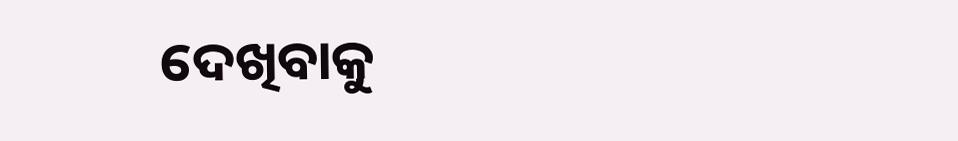ଦେଖିବାକୁ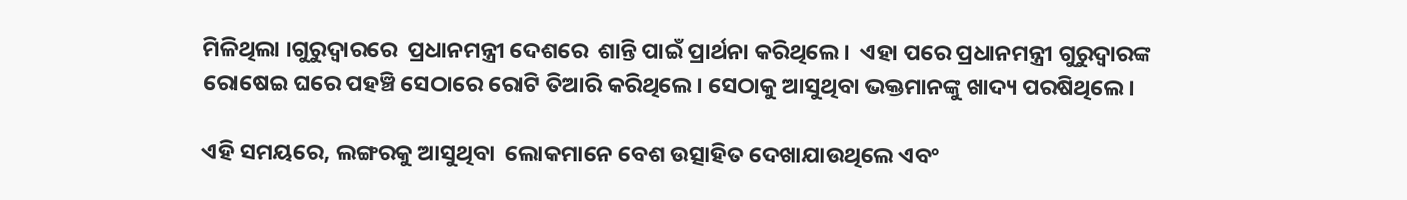ମିଳିଥିଲା ।ଗୁରୁଦ୍ୱାରରେ  ପ୍ରଧାନମନ୍ତ୍ରୀ ଦେଶରେ  ଶାନ୍ତି ପାଇଁ ପ୍ରାର୍ଥନା କରିଥିଲେ ।  ଏହା ପରେ ପ୍ରଧାନମନ୍ତ୍ରୀ ଗୁରୁଦ୍ୱାରଙ୍କ ରୋଷେଇ ଘରେ ପହଞ୍ଚି ସେଠାରେ ରୋଟି ତିଆରି କରିଥିଲେ। ସେଠାକୁ ଆସୁଥିବା ଭକ୍ତମାନଙ୍କୁ ଖାଦ୍ୟ ପରଷିଥିଲେ ।

ଏହି ସମୟରେ, ଲଙ୍ଗରକୁ ଆସୁଥିବା  ଲୋକମାନେ ବେଶ ଉତ୍ସାହିତ ଦେଖାଯାଉଥିଲେ ଏବଂ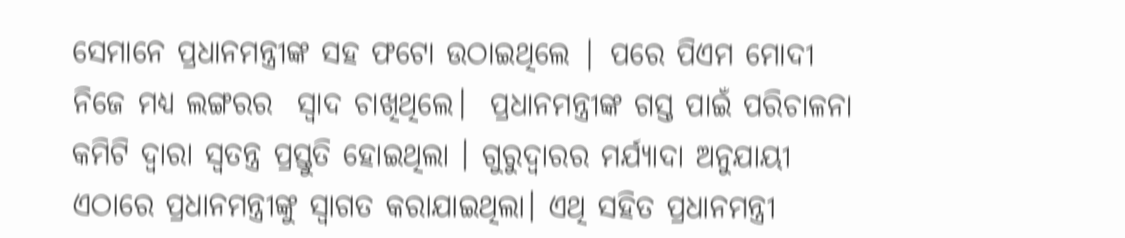ସେମାନେ ପ୍ରଧାନମନ୍ତ୍ରୀଙ୍କ ସହ ଫଟୋ ଉଠାଇଥିଲେ | ପରେ ପିଏମ ମୋଦୀ ନିଜେ ମଧ୍ୟ ଲଙ୍ଗରର  ସ୍ୱାଦ ଚାଖିଥିଲେ।  ପ୍ରଧାନମନ୍ତ୍ରୀଙ୍କ ଗସ୍ତ ପାଇଁ ପରିଚାଳନା କମିଟି ଦ୍ୱାରା ସ୍ବତନ୍ତ୍ର ପ୍ରସ୍ତୁତି ହୋଇଥିଲା । ଗୁରୁଦ୍ୱାରର ମର୍ଯ୍ୟାଦା ଅନୁଯାୟୀ ଏଠାରେ ପ୍ରଧାନମନ୍ତ୍ରୀଙ୍କୁ ସ୍ବାଗତ କରାଯାଇଥିଲା। ଏଥି ସହିତ ପ୍ରଧାନମନ୍ତ୍ରୀ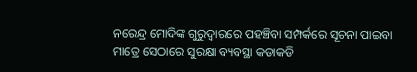ନରେନ୍ଦ୍ର ମୋଦିଙ୍କ ଗୁରୁଦ୍ୱାରରେ ପହଞ୍ଚିବା ସମ୍ପର୍କରେ ସୂଚନା ପାଇବା ମାତ୍ରେ ସେଠାରେ ସୁରକ୍ଷା ବ୍ୟବସ୍ଥା କଡାକଡି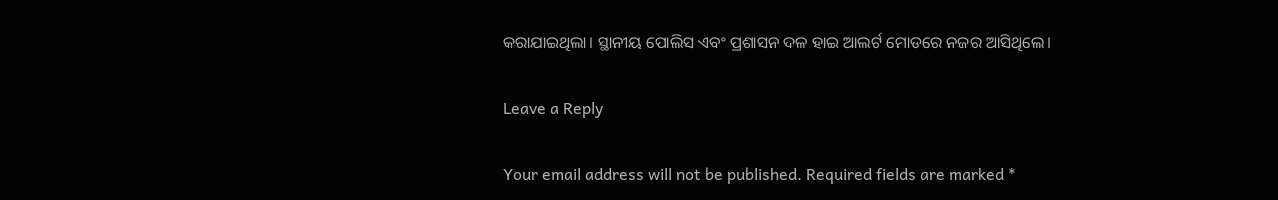କରାଯାଇଥିଲା। ସ୍ଥାନୀୟ ପୋଲିସ ଏବଂ ପ୍ରଶାସନ ଦଳ ହାଇ ଆଲର୍ଟ ମୋଡରେ ନଜର ଆସିଥିଲେ।

Leave a Reply

Your email address will not be published. Required fields are marked *